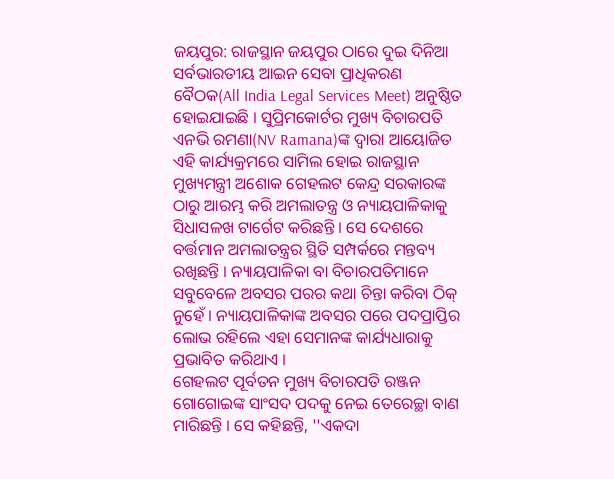ଜୟପୁର: ରାଜସ୍ଥାନ ଜୟପୁର ଠାରେ ଦୁଇ ଦିନିଆ ସର୍ବଭାରତୀୟ ଆଇନ ସେବା ପ୍ରାଧିକରଣ ବୈଠକ(All India Legal Services Meet) ଅନୁଷ୍ଠିତ ହୋଇଯାଇଛି । ସୁପ୍ରିମକୋର୍ଟର ମୁଖ୍ୟ ବିଚାରପତି ଏନଭି ରମଣା(NV Ramana)ଙ୍କ ଦ୍ବାରା ଆୟୋଜିତ ଏହି କାର୍ଯ୍ୟକ୍ରମରେ ସାମିଲ ହୋଇ ରାଜସ୍ଥାନ ମୁଖ୍ୟମନ୍ତ୍ରୀ ଅଶୋକ ଗେହଲଟ କେନ୍ଦ୍ର ସରକାରଙ୍କ ଠାରୁ ଆରମ୍ଭ କରି ଅମଲାତନ୍ତ୍ର ଓ ନ୍ୟାୟପାଳିକାକୁ ସିଧାସଳଖ ଟାର୍ଗେଟ କରିଛନ୍ତି । ସେ ଦେଶରେ ବର୍ତ୍ତମାନ ଅମଲାତନ୍ତ୍ରର ସ୍ଥିତି ସମ୍ପର୍କରେ ମନ୍ତବ୍ୟ ରଖିଛନ୍ତି । ନ୍ୟାୟପାଳିକା ବା ବିଚାରପତିମାନେ ସବୁବେଳେ ଅବସର ପରର କଥା ଚିନ୍ତା କରିବା ଠିକ୍ ନୁହେଁ । ନ୍ୟାୟପାଳିକାଙ୍କ ଅବସର ପରେ ପଦପ୍ରାପ୍ତିର ଲୋଭ ରହିଲେ ଏହା ସେମାନଙ୍କ କାର୍ଯ୍ୟଧାରାକୁ ପ୍ରଭାବିତ କରିଥାଏ ।
ଗେହଲଟ ପୂର୍ବତନ ମୁଖ୍ୟ ବିଚାରପତି ରଞ୍ଜନ ଗୋଗୋଇଙ୍କ ସାଂସଦ ପଦକୁ ନେଇ ତେରେଚ୍ଛା ବାଣ ମାରିଛନ୍ତି । ସେ କହିଛନ୍ତି, ''ଏକଦା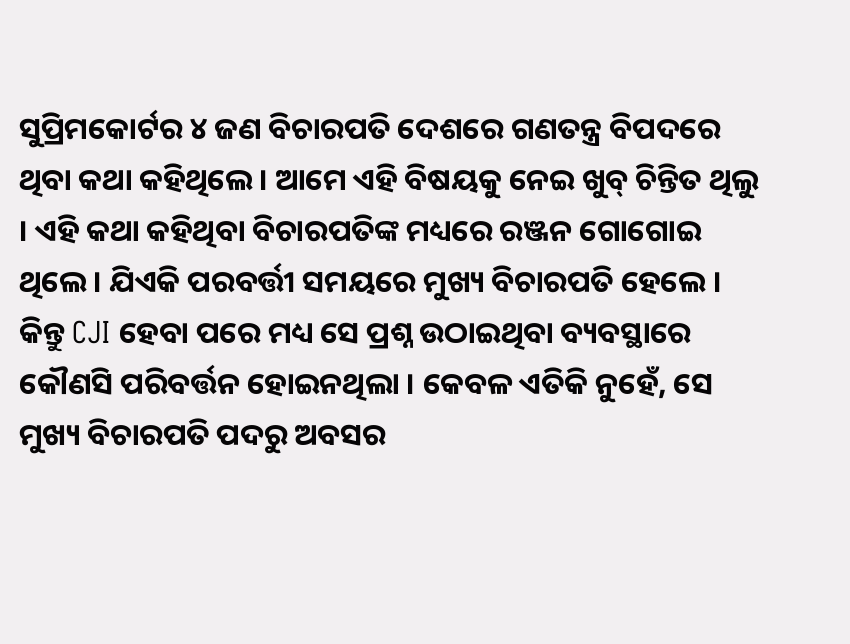ସୁପ୍ରିମକୋର୍ଟର ୪ ଜଣ ବିଚାରପତି ଦେଶରେ ଗଣତନ୍ତ୍ର ବିପଦରେ ଥିବା କଥା କହିଥିଲେ । ଆମେ ଏହି ବିଷୟକୁ ନେଇ ଖୁବ୍ ଚିନ୍ତିତ ଥିଲୁ । ଏହି କଥା କହିଥିବା ବିଚାରପତିଙ୍କ ମଧ୍ୟରେ ରଞ୍ଜନ ଗୋଗୋଇ ଥିଲେ । ଯିଏକି ପରବର୍ତ୍ତୀ ସମୟରେ ମୁଖ୍ୟ ବିଚାରପତି ହେଲେ । କିନ୍ତୁ CJI ହେବା ପରେ ମଧ୍ୟ ସେ ପ୍ରଶ୍ନ ଉଠାଇଥିବା ବ୍ୟବସ୍ଥାରେ କୌଣସି ପରିବର୍ତ୍ତନ ହୋଇନଥିଲା । କେବଳ ଏତିକି ନୁହେଁ, ସେ ମୁଖ୍ୟ ବିଚାରପତି ପଦରୁ ଅବସର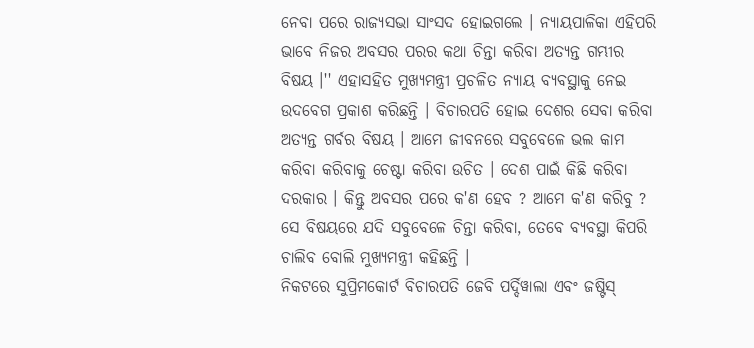ନେବା ପରେ ରାଜ୍ୟସଭା ସାଂସଦ ହୋଇଗଲେ । ନ୍ୟାୟପାଳିକା ଏହିପରି ଭାବେ ନିଜର ଅବସର ପରର କଥା ଚିନ୍ତା କରିବା ଅତ୍ୟନ୍ତ ଗମ୍ଭୀର ବିଷୟ ।'' ଏହାସହିତ ମୁଖ୍ୟମନ୍ତ୍ରୀ ପ୍ରଚଳିତ ନ୍ୟାୟ ବ୍ୟବସ୍ଥାକୁ ନେଇ ଉଦବେଗ ପ୍ରକାଶ କରିଛନ୍ତି । ବିଚାରପତି ହୋଇ ଦେଶର ସେବା କରିବା ଅତ୍ୟନ୍ତ ଗର୍ବର ବିଷୟ । ଆମେ ଜୀବନରେ ସବୁବେଳେ ଭଲ କାମ କରିବା କରିବାକୁ ଚେଷ୍ଟା କରିବା ଉଚିତ । ଦେଶ ପାଇଁ କିଛି କରିବା ଦରକାର । କିନ୍ତୁ ଅବସର ପରେ କ'ଣ ହେବ ? ଆମେ କ'ଣ କରିବୁ ? ସେ ବିଷୟରେ ଯଦି ସବୁବେଳେ ଚିନ୍ତା କରିବା, ତେବେ ବ୍ୟବସ୍ଥା କିପରି ଚାଲିବ ବୋଲି ମୁଖ୍ୟମନ୍ତ୍ରୀ କହିଛନ୍ତି ।
ନିକଟରେ ସୁପ୍ରିମକୋର୍ଟ ବିଚାରପତି ଜେବି ପର୍ଦ୍ଦିୱାଲା ଏବଂ ଜଷ୍ଟିସ୍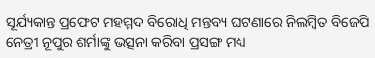ସୂର୍ଯ୍ୟକାନ୍ତ ପ୍ରଫେଟ ମହମ୍ମଦ ବିରୋଧି ମନ୍ତବ୍ୟ ଘଟଣାରେ ନିଲମ୍ବିତ ବିଜେପି ନେତ୍ରୀ ନୂପୁର ଶର୍ମାଙ୍କୁ ଭତ୍ସନା କରିବା ପ୍ରସଙ୍ଗ ମଧ୍ୟ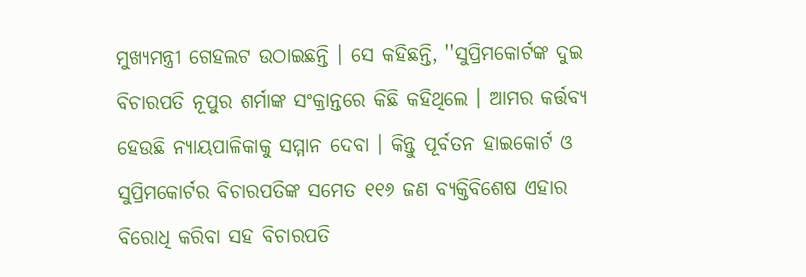ମୁଖ୍ୟମନ୍ତ୍ରୀ ଗେହଲଟ ଉଠାଇଛନ୍ତି । ସେ କହିଛନ୍ତି, ''ସୁପ୍ରିମକୋର୍ଟଙ୍କ ଦୁଇ ବିଚାରପତି ନୂପୁର ଶର୍ମାଙ୍କ ସଂକ୍ରାନ୍ତରେ କିଛି କହିଥିଲେ । ଆମର କର୍ତ୍ତବ୍ୟ ହେଉଛି ନ୍ୟାୟପାଳିକାକୁ ସମ୍ମାନ ଦେବା । କିନ୍ତୁ ପୂର୍ବତନ ହାଇକୋର୍ଟ ଓ ସୁପ୍ରିମକୋର୍ଟର ବିଚାରପତିଙ୍କ ସମେତ ୧୧୬ ଜଣ ବ୍ୟକ୍ତିବିଶେଷ ଏହାର ବିରୋଧି କରିବା ସହ ବିଚାରପତି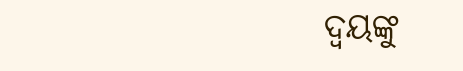ଦ୍ବୟଙ୍କୁ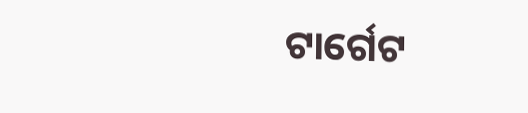ଟାର୍ଗେଟ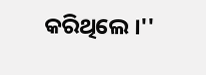କରିଥିଲେ ।''